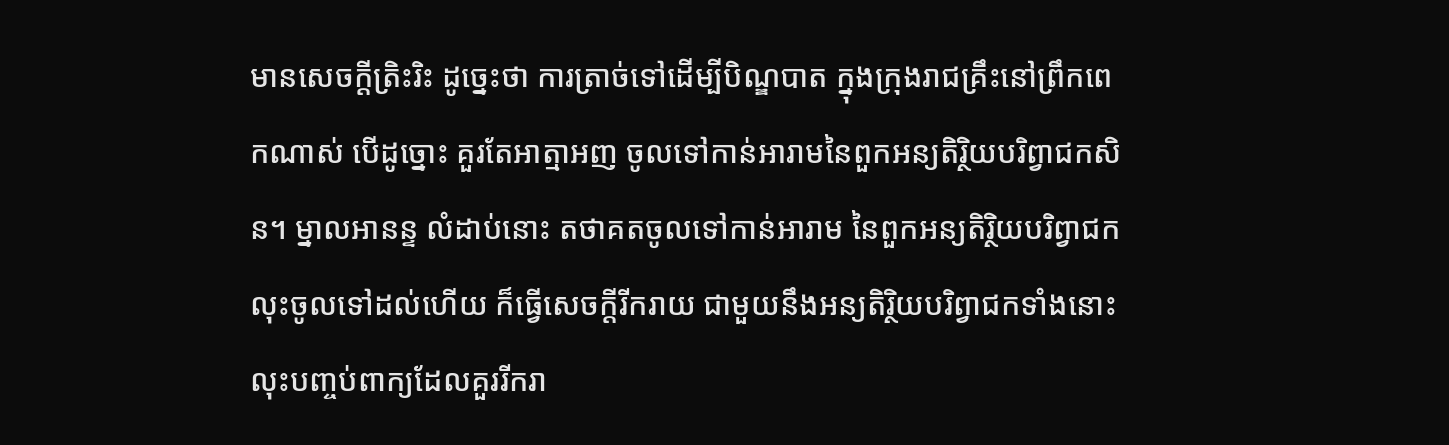មានសេចក្តីត្រិះរិះ ដូច្នេះថា ការត្រាច់ទៅដើម្បីបិណ្ឌបាត ក្នុងក្រុងរាជគ្រឹះនៅព្រឹកពេកណាស់ បើដូច្នោះ គួរតែអាត្មាអញ ចូលទៅកាន់អារាមនៃពួកអន្យតិរ្ថិយបរិព្វាជកសិន។ ម្នាលអានន្ទ លំដាប់នោះ តថាគតចូលទៅកាន់អារាម នៃពួកអន្យតិរ្ថិយបរិព្វាជក លុះចូលទៅដល់ហើយ ក៏ធ្វើសេចក្តីរីករាយ ជាមួយនឹងអន្យតិរ្ថិយបរិព្វាជកទាំងនោះ លុះបញ្ចប់ពាក្យដែលគួររីករា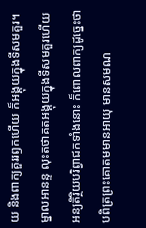យ និងពាក្យគួររឭកហើយ ក៏អង្គុយក្នុងទីសមគួរ។ ម្នាលអានន្ទ លុះតថាគតអង្គុយក្នុងទីសមគួរហើយ អន្យតិរ្ថិយបរិព្វាជកទាំងនោះ ក៏ពោលពាក្យដូច្នេះថា បពិត្រព្រះគោតមមានអាយុ មានសមណ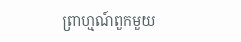ព្រាហ្មណ៍ពួកមួយ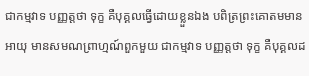ជាកម្មវាទ បញ្ញត្តថា ទុក្ខ គឺបុគ្គលធ្វើដោយខ្លួនឯង បពិត្រព្រះគោតមមានអាយុ មានសមណព្រាហ្មណ៍ពួកមួយ ជាកម្មវាទ បញ្ញត្តថា ទុក្ខ គឺបុគ្គលដ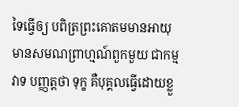ទៃធ្វើឲ្យ បពិត្រព្រះគោតមមានអាយុ មានសមណព្រាហ្មណ៍ពួកមួយ ជាកម្មវាទ បញ្ញត្តថា ទុក្ខ គឺបុគ្គលធ្វើដោយខ្លួ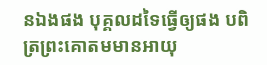នឯងផង បុគ្គលដទៃធ្វើឲ្យផង បពិត្រព្រះគោតមមានអាយុ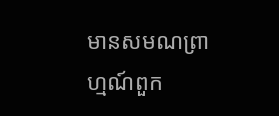មានសមណព្រាហ្មណ៍ពួក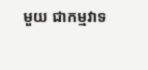មួយ ជាកម្មវាទ